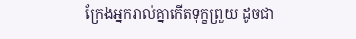ក្រែងអ្នករាល់គ្នាកើតទុក្ខព្រួយ ដូចជា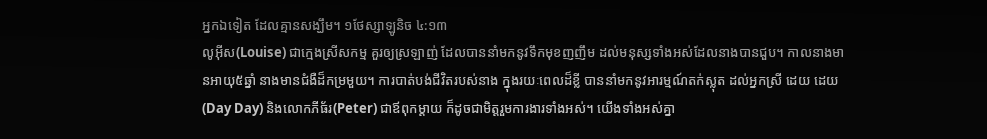អ្នកឯទៀត ដែលគ្មានសង្ឃឹម។ ១ថែស្សាឡូនិច ៤:១៣
លូអ៊ីស(Louise) ជាក្មេងស្រីសកម្ម គួរឲ្យស្រឡាញ់ ដែលបាននាំមកនូវទឹកមុខញញឹម ដល់មនុស្សទាំងអស់ដែលនាងបានជួប។ កាលនាងមានអាយុ៥ឆ្នាំ នាងមានជំងឺដ៏កម្រមួយ។ ការបាត់បង់ជីវិតរបស់នាង ក្នុងរយៈពេលដ៏ខ្លី បាននាំមកនូវអារម្មណ៍តក់ស្លុត ដល់អ្នកស្រី ដេយ ដេយ(Day Day) និងលោកភីធ័រ(Peter) ជាឪពុកម្តាយ ក៏ដូចជាមិត្តរួមការងារទាំងអស់។ យើងទាំងអស់គ្នា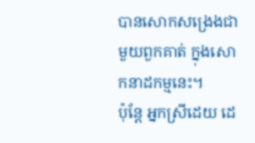បានសោកសង្រេងជាមួយពួកគាត់ ក្នុងសោកនាដកម្មនេះ។
ប៉ុន្តែ អ្នកស្រីដេយ ដេ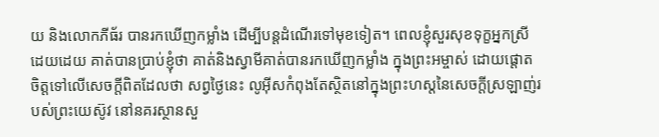យ និងលោកភីធ័រ បានរកឃើញកម្លាំង ដើម្បីបន្តដំណើរទៅមុខទៀត។ ពេលខ្ញុំសួរសុខទុក្ខអ្នកស្រីដេយដេយ គាត់បានប្រាប់ខ្ញុំថា គាត់និងស្វាមីគាត់បានរកឃើញកម្លាំង ក្នុងព្រះអម្ចាស់ ដោយផ្តោតចិត្តទៅលើសេចក្តីពិតដែលថា សព្វថ្ងៃនេះ លូអ៊ីសកំពុងតែស្ថិតនៅក្នុងព្រះហស្តនៃសេចក្តីស្រឡាញ់របស់ព្រះយេស៊ូវ នៅនគរស្ថានសួ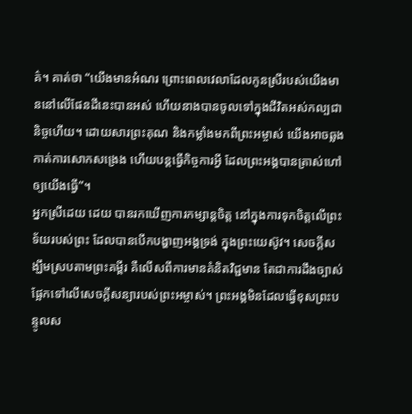គ៌។ គាត់ថា “យើងមានអំណរ ព្រោះពេលវេលាដែលកូនស្រីរបស់យើងមាននៅលើផែនដីនេះបានអស់ ហើយនាងបានចូលទៅក្នុងជីវិតអស់កល្បជានិច្ចហើយ។ ដោយសារព្រះគុណ និងកម្លាំងមកពីព្រះអម្ចាស់ យើងអាចឆ្លងកាត់ការសោកសង្រេង ហើយបន្តធ្វើកិច្ចការអ្វី ដែលព្រះអង្គបានត្រាស់ហៅឲ្យយើងធ្វើ”។
អ្នកស្រីដេយ ដេយ បានរកឃើញការកម្សាន្តចិត្ត នៅក្នុងការទុកចិត្តលើព្រះទ័យរបស់ព្រះ ដែលបានបើកបង្ហាញអង្គទ្រង់ ក្នុងព្រះយេស៊ូវ។ សេចក្តីសង្ឃឹមស្របតាមព្រះគម្ពីរ គឺលើសពីការមានគំនិតវិជ្ជមាន តែជាការដឹងច្បាស់ ផ្អែកទៅលើសេចក្តីសន្យារបស់ព្រះអម្ចាស់។ ព្រះអង្គមិនដែលធ្វើខុសព្រះបន្ទូលស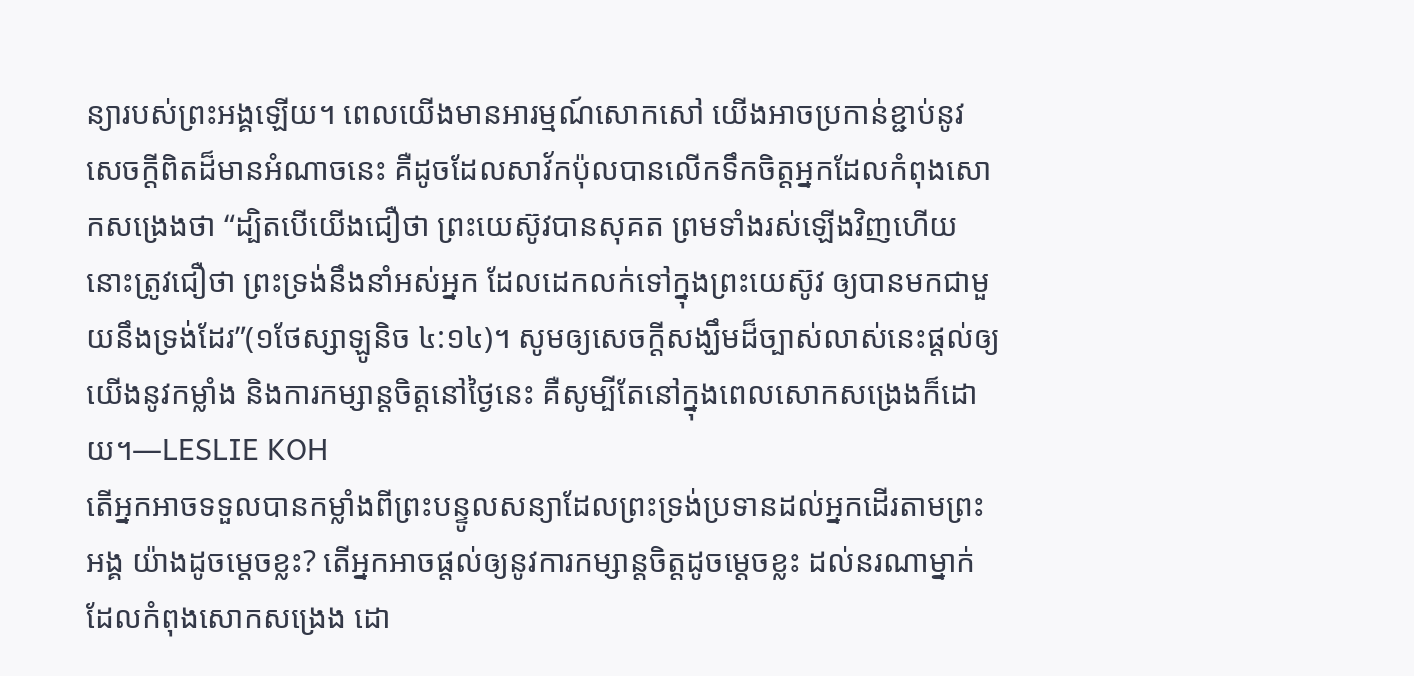ន្យារបស់ព្រះអង្គឡើយ។ ពេលយើងមានអារម្មណ៍សោកសៅ យើងអាចប្រកាន់ខ្ជាប់នូវសេចក្តីពិតដ៏មានអំណាចនេះ គឺដូចដែលសាវ័កប៉ុលបានលើកទឹកចិត្តអ្នកដែលកំពុងសោកសង្រេងថា “ដ្បិតបើយើងជឿថា ព្រះយេស៊ូវបានសុគត ព្រមទាំងរស់ឡើងវិញហើយ នោះត្រូវជឿថា ព្រះទ្រង់នឹងនាំអស់អ្នក ដែលដេកលក់ទៅក្នុងព្រះយេស៊ូវ ឲ្យបានមកជាមួយនឹងទ្រង់ដែរ”(១ថែស្សាឡូនិច ៤:១៤)។ សូមឲ្យសេចក្តីសង្ឃឹមដ៏ច្បាស់លាស់នេះផ្តល់ឲ្យយើងនូវកម្លាំង និងការកម្សាន្តចិត្តនៅថ្ងៃនេះ គឺសូម្បីតែនៅក្នុងពេលសោកសង្រេងក៏ដោយ។—LESLIE KOH
តើអ្នកអាចទទួលបានកម្លាំងពីព្រះបន្ទូលសន្យាដែលព្រះទ្រង់ប្រទានដល់អ្នកដើរតាមព្រះអង្គ យ៉ាងដូចម្តេចខ្លះ? តើអ្នកអាចផ្តល់ឲ្យនូវការកម្សាន្តចិត្តដូចម្តេចខ្លះ ដល់នរណាម្នាក់ ដែលកំពុងសោកសង្រេង ដោ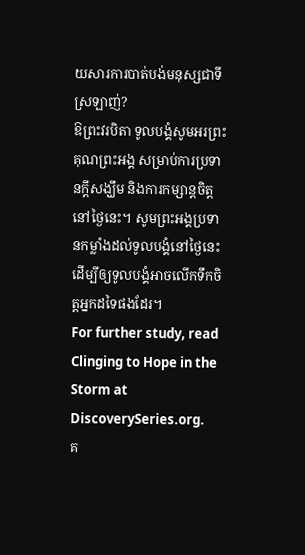យសារការបាត់បង់មនុស្សជាទីស្រឡាញ់?
ឱព្រះវរបិតា ទូលបង្គំសូមអរព្រះគុណព្រះអង្គ សម្រាប់ការប្រទានក្តីសង្ឃឹម និងការកម្សាន្តចិត្តនៅថ្ងៃនេះ។ សូមព្រះអង្គប្រទានកម្លាំងដល់ទូលបង្គំនៅថ្ងៃនេះ ដើម្បីឲ្យទូលបង្គំអាចលើកទឹកចិត្តអ្នកដទៃផងដែរ។
For further study, read Clinging to Hope in the Storm at DiscoverySeries.org.
គ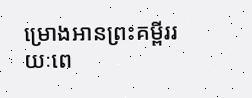ម្រោងអានព្រះគម្ពីររយៈពេ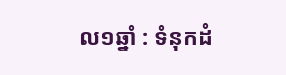ល១ឆ្នាំ : ទំនុកដំ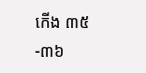កើង ៣៥-៣៦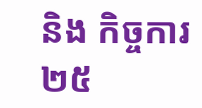និង កិច្ចការ ២៥